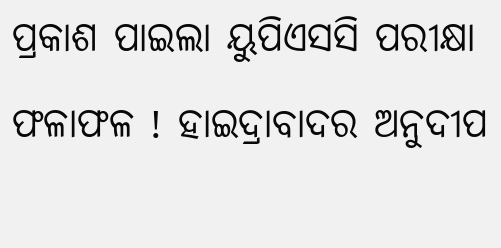ପ୍ରକାଶ ପାଇଲା ୟୁପିଏସସି ପରୀକ୍ଷା ଫଳାଫଳ ! ହାଇଦ୍ରାବାଦର ଅନୁଦୀପ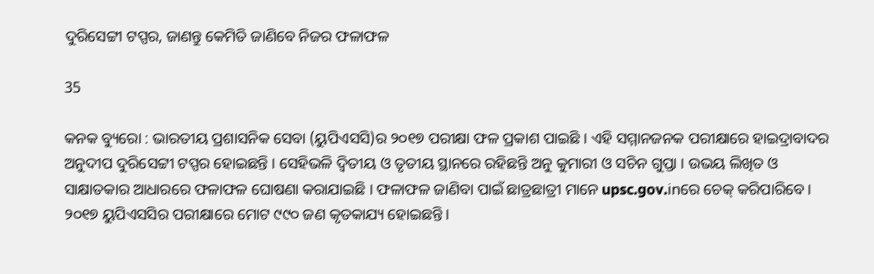ଦୁରିସେଟ୍ଟୀ ଟପ୍ପର, ଜାଣନ୍ତୁ କେମିତି ଜାଣିବେ ନିଜର ଫଳାଫଳ

35

କନକ ବ୍ୟୁରୋ : ଭାରତୀୟ ପ୍ରଶାସନିକ ସେବା (ୟୁପିଏସସି)ର ୨୦୧୭ ପରୀକ୍ଷା ଫଳ ପ୍ରକାଶ ପାଇଛି । ଏହି ସମ୍ମାନଜନକ ପରୀକ୍ଷାରେ ହାଇଦ୍ରାବାଦର ଅନୁଦୀପ ଦୁରିସେଟ୍ଟୀ ଟପ୍ପର ହୋଇଛନ୍ତି । ସେହିଭଳି ଦ୍ୱିତୀୟ ଓ ତୃତୀୟ ସ୍ଥାନରେ ରହିଛନ୍ତି ଅନୁ କୁମାରୀ ଓ ସଚିନ ଗୁପ୍ତା । ଉଭୟ ଲିଖିତ ଓ ସାକ୍ଷାତକାର ଆଧାରରେ ଫଳାଫଳ ଘୋଷଣା କରାଯାଇଛି । ଫଳାଫଳ ଜାଣିବା ପାଇଁ ଛାତ୍ରଛାତ୍ରୀ ମାନେ upsc.gov.inରେ ଚେକ୍ କରିପାରିବେ । ୨୦୧୭ ୟୁପିଏସସିର ପରୀକ୍ଷାରେ ମୋଟ ୯୯୦ ଜଣ କୃତକାଯ୍ୟ ହୋଇଛନ୍ତି ।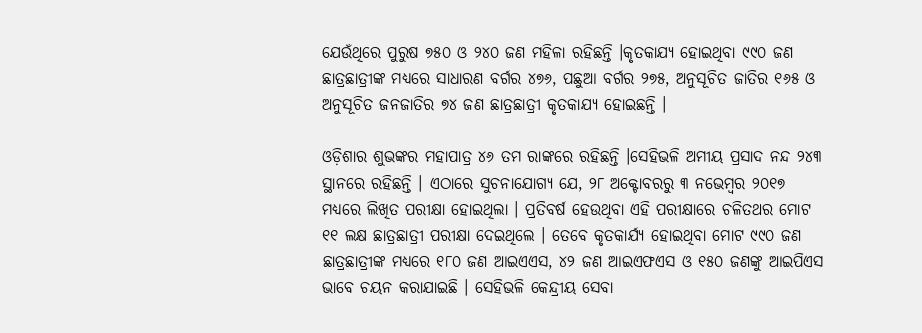ଯେଉଁଥିରେ ପୁରୁଷ ୭୫୦ ଓ ୨୪୦ ଜଣ ମହିଳା ରହିଛନ୍ତି ।କୃତକାଯ୍ୟ ହୋଇଥିବା ୯୯୦ ଜଣ ଛାତ୍ରଛାତ୍ରୀଙ୍କ ମଧ୍ୟରେ ସାଧାରଣ ବର୍ଗର ୪୭୬, ପଛୁଆ ବର୍ଗର ୨୭୫, ଅନୁସୂଚିତ ଜାତିର ୧୬୫ ଓ ଅନୁସୂଚିତ ଜନଜାତିର ୭୪ ଜଣ ଛାତ୍ରଛାତ୍ରୀ କୃତକାଯ୍ୟ ହୋଇଛନ୍ତି ।

ଓଡ଼ିଶାର ଶୁଭଙ୍କର ମହାପାତ୍ର ୪୬ ତମ ରାଙ୍କରେ ରହିଛନ୍ତି ।ସେହିଭଳି ଅମୀୟ ପ୍ରସାଦ ନନ୍ଦ ୨୪୩ ସ୍ଥାନରେ ରହିଛନ୍ତି । ଏଠାରେ ସୁଚନାଯୋଗ୍ୟ ଯେ, ୨୮ ଅକ୍ଟୋବରରୁ ୩ ନଭେମ୍ବର ୨୦୧୭ ମଧ୍ୟରେ ଲିଖିତ ପରୀକ୍ଷା ହୋଇଥିଲା । ପ୍ରତିବର୍ଷ ହେଉଥିବା ଏହି ପରୀକ୍ଷାରେ ଚଳିତଥର ମୋଟ ୧୧ ଲକ୍ଷ ଛାତ୍ରଛାତ୍ରୀ ପରୀକ୍ଷା ଦେଇଥିଲେ । ତେବେ କୃତକାର୍ଯ୍ୟ ହୋଇଥିବା ମୋଟ ୯୯୦ ଜଣ ଛାତ୍ରଛାତ୍ରୀଙ୍କ ମଧ୍ୟରେ ୧୮୦ ଜଣ ଆଇଏଏସ, ୪୨ ଜଣ ଆଇଏଫଏସ ଓ ୧୫୦ ଜଣଙ୍କୁ ଆଇପିଏସ ଭାବେ ଚୟନ କରାଯାଇଛି । ସେହିଭଳି କେନ୍ଦ୍ରୀୟ ସେବା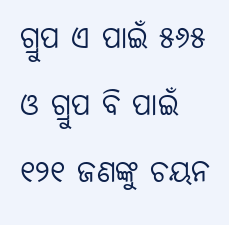ଗ୍ରୁପ ଏ ପାଇଁ ୫୬୫ ଓ ଗ୍ରୁପ ବି ପାଇଁ ୧୨୧ ଜଣଙ୍କୁ ଚୟନ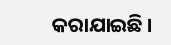କରାଯାଇଛି ।